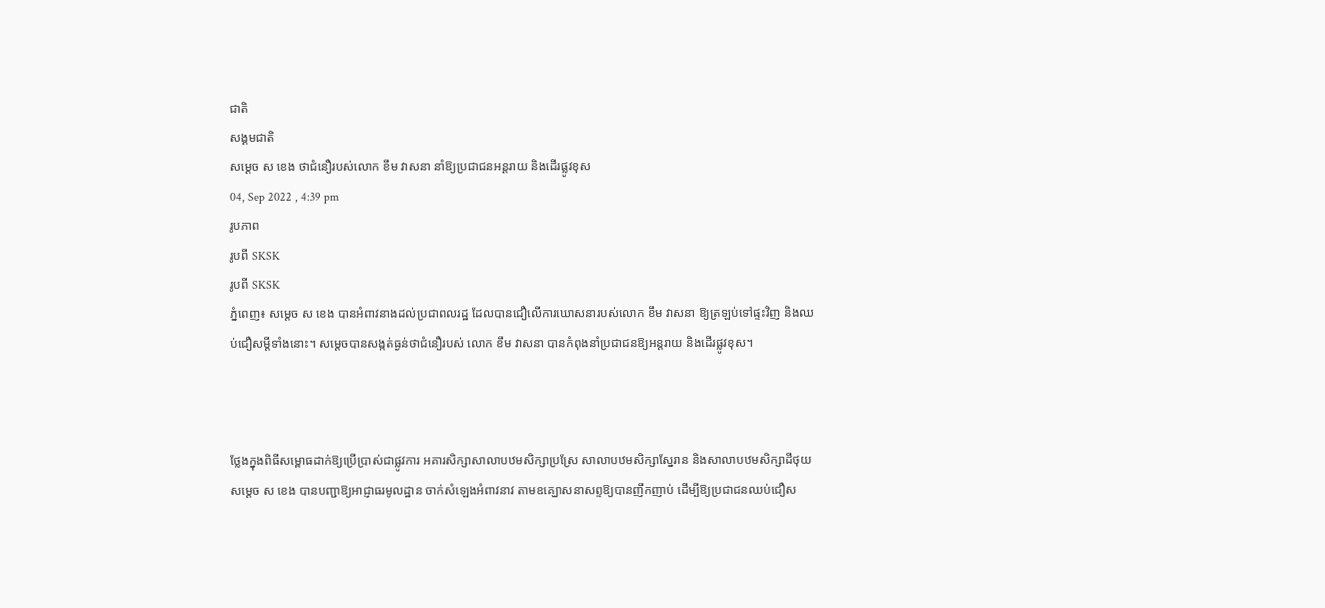ជាតិ
សង្គមជាតិ
សម្ដេច ស ខេង ថាជំនឿរបស់លោក ខឹម វាសនា នាំឱ្យប្រជាជនអន្តរាយ និងដើរផ្លូវខុស
04, Sep 2022 , 4:39 pm
រូបភាព
រូបពី SKSK
រូបពី SKSK
ភ្នំពេញ៖ សម្ដេច ស ខេង បានអំពាវនាងដល់ប្រជាពលរដ្ឋ ដែលបានជឿលើការឃោសនារបស់លោក ខឹម វាសនា ឱ្យត្រឡប់ទៅផ្ទះវិញ និងឈប់ជឿសម្ដីទាំងនោះ។ សម្ដេចបានសង្កត់ធ្ងន់ថាជំនឿរបស់ លោក ខឹម វាសនា បានកំពុងនាំប្រជាជនឱ្យអន្តរាយ និងដើរផ្លូវខុស។



ថ្លែងក្នុងពិធីសម្ពោធដាក់ឱ្យប្រើប្រាស់ជាផ្លូវការ អគារសិក្សាសាលាបឋមសិក្សាប្រស្រែ សាលាបឋមសិក្សាស្នែរាន និងសាលាបឋមសិក្សាដីថុយ សម្ដេច ស ខេង បានបញ្ជាឱ្យអាជ្ញាធរមូលដ្ឋាន ចាក់សំឡេងអំពាវនាវ តាមឧគ្ឃោសនាសព្ទឱ្យបានញឹកញាប់ ដើម្បីឱ្យប្រជាជនឈប់ជឿស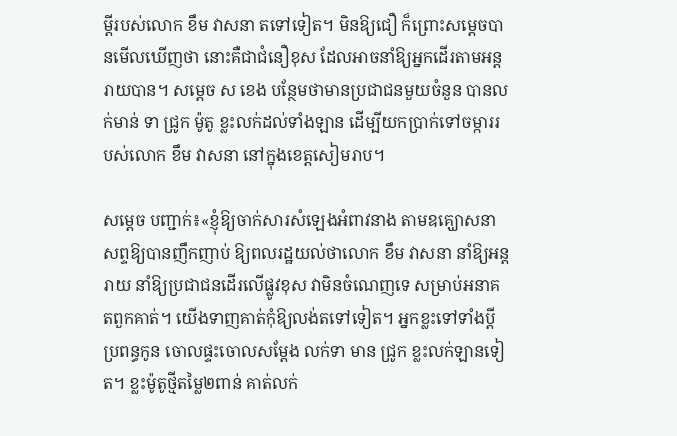ម្ដីរបស់លោក ខឹម វាសនា តទៅទៀត។ មិនឱ្យជឿ ក៏ព្រោះសម្ដេចបានមើលឃើញថា នោះគឺជាជំនឿខុស ដែលអាចនាំឱ្យអ្នកដើរតាមអន្តរាយបាន។ សម្ដេច ស ខេង បន្ថែមថាមានប្រជាជនមួយចំនួន បានលក់មាន់ ទា ជ្រូក ម៉ូតូ ខ្លះលក់ដល់ទាំងឡាន ដើម្បីយកប្រាក់ទៅចម្ការរបស់លោក ខឹម វាសនា នៅក្នុងខេត្តសៀមរាប។

សម្ដេច បញ្ជាក់៖«ខ្ញុំឱ្យចាក់សារសំឡេងអំពាវនាង តាមឧគ្ឃោសនាសព្ទឱ្យបានញឹកញាប់ ឱ្យពលរដ្ឋយល់ថាលោក ខឹម វាសនា នាំឱ្យអន្តរាយ នាំឱ្យប្រជាជនដើរលើផ្លូវខុស វាមិនចំណេញទេ សម្រាប់អនាគតពួកគាត់។ យើងទាញគាត់កុំឱ្យលង់តទៅទៀត។ អ្នកខ្លះទៅទាំងប្ដីប្រពន្ធកូន ចោលផ្ទះចោលសម្ដែង លក់ទា មាន ជ្រូក ខ្លះលក់ឡានទៀត។ ខ្លះម៉ូតូថ្មីតម្លៃ២ពាន់ គាត់លក់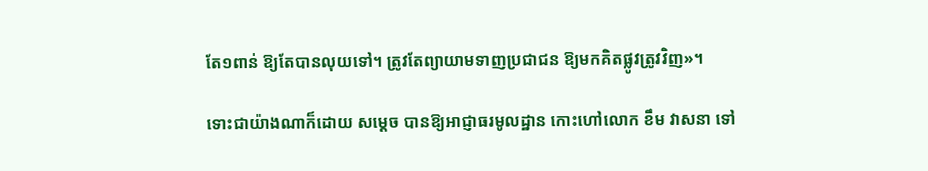តែ១ពាន់ ឱ្យតែបានលុយទៅ។ ត្រូវតែព្យាយាមទាញប្រជាជន ឱ្យមកគិតផ្លូវត្រូវវិញ»។

ទោះជាយ៉ាងណាក៏ដោយ សម្ដេច បានឱ្យអាជ្ញាធរមូលដ្ឋាន កោះហៅលោក ខឹម វាសនា ទៅ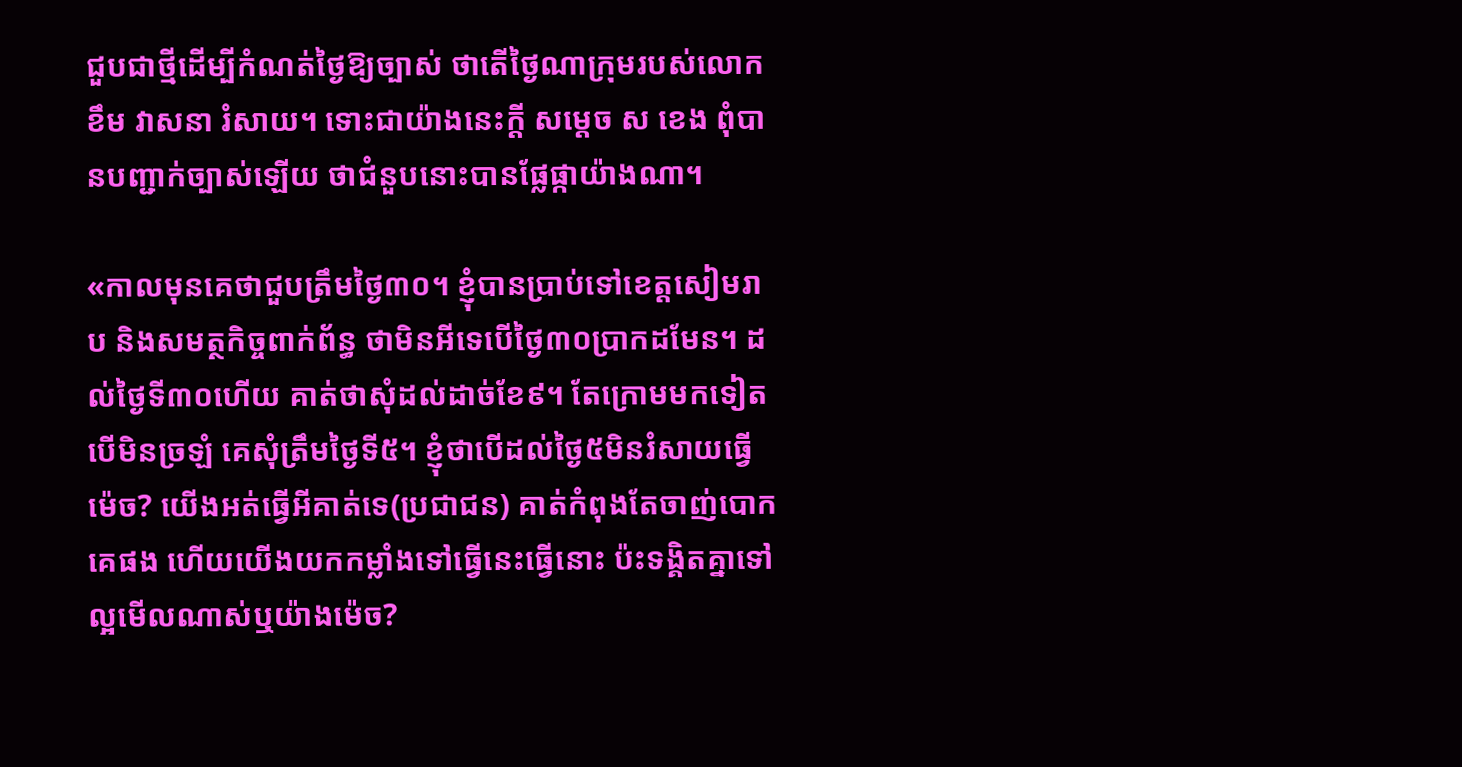ជួបជាថ្មីដើម្បីកំណត់ថ្ងៃឱ្យច្បាស់ ថាតើថ្ងៃណាក្រុមរបស់លោក ខឹម វាសនា រំសាយ។ ទោះជាយ៉ាងនេះក្ដី សម្ដេច ស ខេង ពុំបានបញ្ជាក់ច្បាស់ឡើយ ថាជំនួបនោះបានផ្លែផ្កាយ៉ាងណា។

«កាលមុនគេថាជួបត្រឹមថ្ងៃ៣០។ ខ្ញុំបានប្រាប់ទៅខេត្តសៀមរាប និងសមត្ថកិច្ចពាក់ព័ន្ធ ថាមិនអីទេបើថ្ងៃ៣០ប្រាកដមែន។ ដល់ថ្ងៃទី៣០ហើយ គាត់ថាសុំដល់ដាច់ខែ៩។ តែក្រោមមកទៀត បើមិនច្រឡំ គេសុំត្រឹមថ្ងៃទី៥។ ខ្ញុំថាបើដល់ថ្ងៃ៥មិនរំសាយធ្វើម៉េច? យើងអត់ធ្វើអីគាត់ទេ(ប្រជាជន) គាត់កំពុងតែចាញ់បោកគេផង ហើយយើងយកកម្លាំងទៅធ្វើនេះធ្វើនោះ ប៉ះទង្គិតគ្នាទៅល្អមើលណាស់ឬយ៉ាងម៉េច?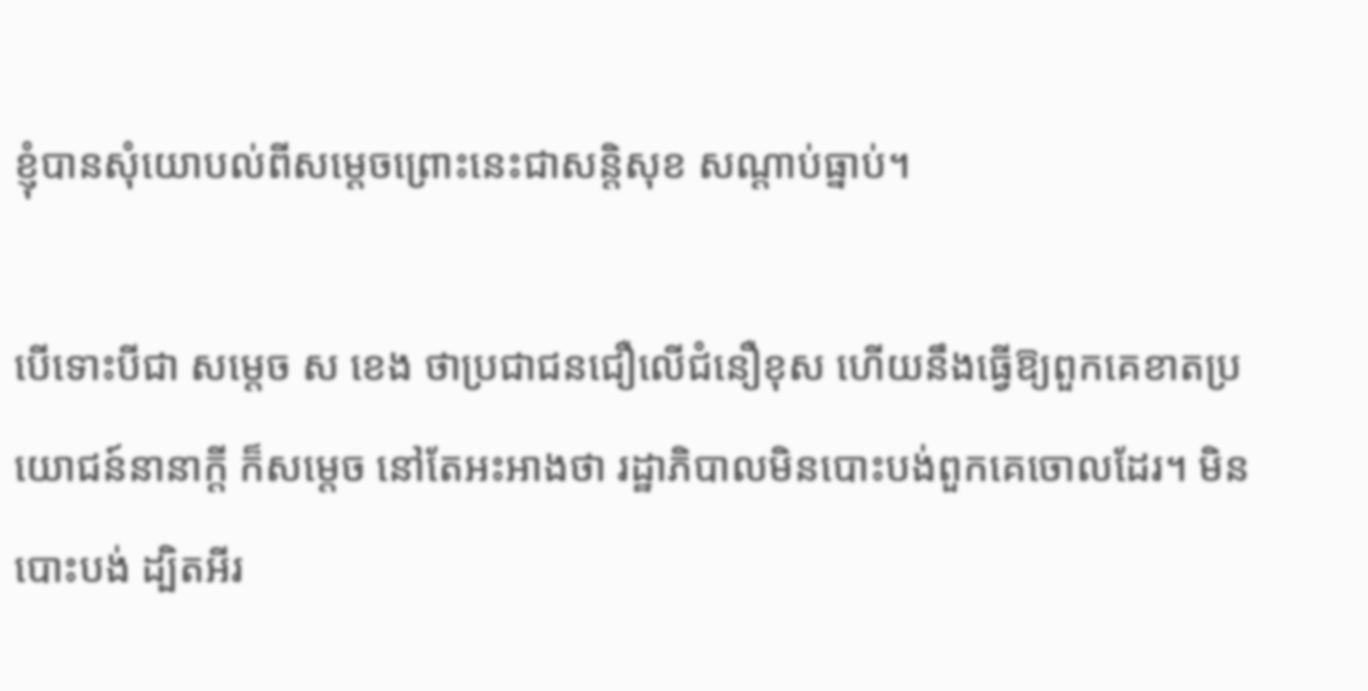ខ្ញុំបានសុំយោបល់ពីសម្ដេចព្រោះនេះជាសន្តិសុខ សណ្ដាប់ធ្នាប់។

បើទោះបីជា សម្ដេច ស ខេង ថាប្រជាជនជឿលើជំនឿខុស ហើយនឹងធ្វើឱ្យពួកគេខាតប្រយោជន៍នានាក្ដី ក៏សម្ដេច នៅតែអះអាងថា រដ្ឋាភិបាលមិនបោះបង់ពួកគេចោលដែរ។ មិនបោះបង់ ដ្បិតអីរ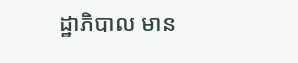ដ្ឋាភិបាល មាន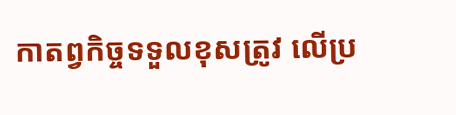កាតព្វកិច្ចទទួលខុសត្រូវ លើប្រ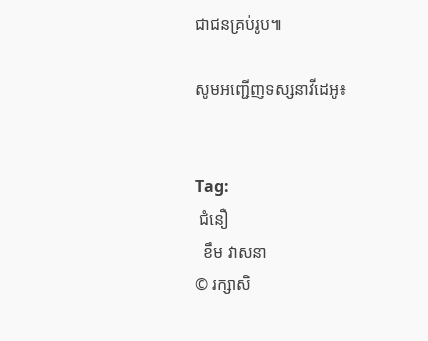ជាជនគ្រប់រូប៕

សូមអញ្ជើញទស្សនាវីដេអូ៖


Tag:
 ជំនឿ
  ខឹម វាសនា
© រក្សាសិ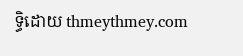ទ្ធិដោយ thmeythmey.com